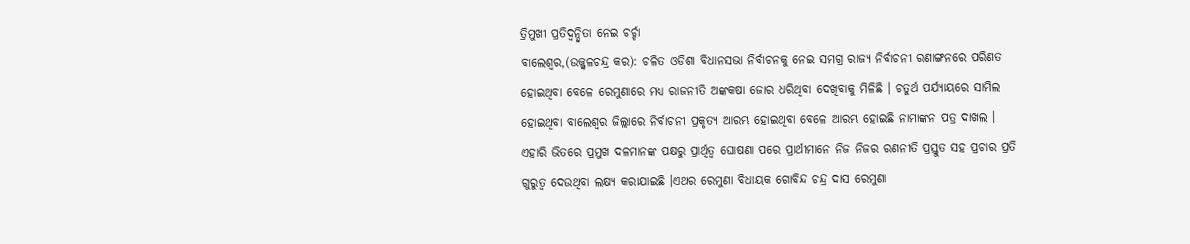ତ୍ରିମୁଖୀ ପ୍ରତିଦ୍ୱନ୍ଦ୍ୱିତା ନେଇ ଚର୍ଚ୍ଚା
ବାଲେଶ୍ୱର,(ଉଜ୍ଜ୍ୱଳଚନ୍ଦ୍ର କର): ଚଳିତ ଓଡିଶା ବିଧାନସଭା ନିର୍ବାଚନକୁ ନେଇ ସମଗ୍ର ରାଜ୍ୟ ନିର୍ବାଚନୀ ରଣାଙ୍ଗନରେ ପରିଣତ ହୋଇଥିବା ବେଳେ ରେମୁଣାରେ ମଧ୍ୟ ରାଜନୀତି ଅଙ୍କକଷା ଜୋର ଧରିଥିବା ଦେଖିବାକୁ ମିଳିଛି । ଚତୁର୍ଥ ପର୍ଯ୍ୟାୟରେ ସାମିଲ ହୋଇଥିବା ବାଲେଶ୍ୱର ଜିଲ୍ଲାରେ ନିର୍ବାଚନୀ ପ୍ରକୃତ୍ୟ ଆରମ୍ଭ ହୋଇଥିବା ବେଳେ ଆରମ୍ଭ ହୋଇଛି ନାମାଙ୍କନ ପତ୍ର ଦାଖଲ । ଏହାରି ଭିତରେ ପ୍ରମୁଖ ଦଳମାନଙ୍କ ପକ୍ଷରୁ ପ୍ରାର୍ଥିତ୍ୱ ଘୋଷଣା ପରେ ପ୍ରାର୍ଥୀମାନେ ନିଜ ନିଜର ରଣନୀତି ପ୍ରସ୍ତୁତ ସହ ପ୍ରଚାର ପ୍ରତି ଗୁରୁତ୍ୱ ଦେଉଥିବା ଲକ୍ଷ୍ୟ କରାଯାଇଛି ।ଏଥର ରେମୁଣା ବିଧାୟକ ଗୋବିନ୍ଦ ଚନ୍ଦ୍ର ଦାସ ରେମୁଣା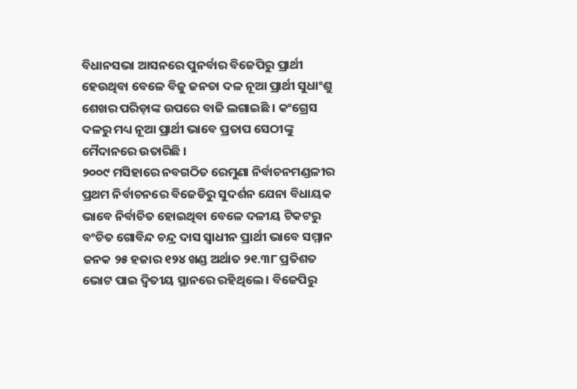ବିଧାନସଭା ଆସନରେ ପୁନର୍ବାର ବିଜେପିରୁ ପ୍ରାର୍ଥୀ ହେଉଥିବା ବେଳେ ବିଜୁ ଜନତା ଦଳ ନୂଆ ପ୍ରାର୍ଥୀ ସୁଧାଂଶୁ ଶେଖର ପରିଡ଼ାଙ୍କ ଉପରେ ବାଜି ଲଗାଇଛି । କଂଗ୍ରେସ ଦଳରୁ ମଧ୍ୟ ନୂଆ ପ୍ରାର୍ଥୀ ଭାବେ ପ୍ରତାପ ସେଠୀଙ୍କୁ ମୈଦାନରେ ଉତାରିଛି ।
୨୦୦୯ ମସିହାରେ ନବଗଠିତ ରେମୁଣା ନିର୍ବାଚନମଣ୍ଡଳୀର ପ୍ରଥମ ନିର୍ବାଚନରେ ବିଜେଡିରୁ ସୁଦର୍ଶନ ଯେନା ବିଧାୟକ ଭାବେ ନିର୍ବାଚିତ ହୋଇଥିବା ବେଳେ ଦଳୀୟ ଟିକଟରୁ ବଂଚିତ ଗୋବିନ୍ଦ ଚନ୍ଦ୍ର ଦାସ ସ୍ୱାଧୀନ ପ୍ରାର୍ଥୀ ଭାବେ ସମ୍ମାନ ଜନକ ୨୫ ହଜାର ୧୨୪ ଖଣ୍ଡ ଅର୍ଥାତ ୨୧.୩୮ ପ୍ରତିଶତ ଭୋଟ ପାଇ ଦ୍ୱିତୀୟ ସ୍ଥାନରେ ରହିଥିଲେ । ବିଜେପିରୁ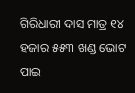ଗିରିଧାରୀ ଦାସ ମାତ୍ର ୧୪ ହଜାର ୫୫୩ ଖଣ୍ଡ ଭୋଟ ପାଇ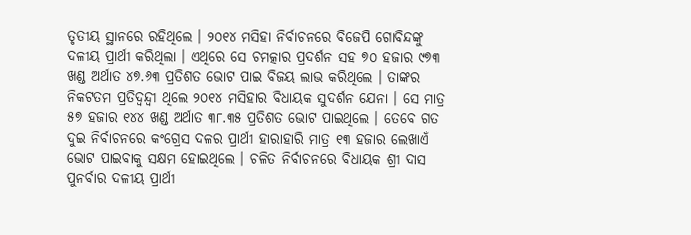ତୃତୀୟ ସ୍ଥାନରେ ରହିଥିଲେ । ୨୦୧୪ ମସିହା ନିର୍ବାଚନରେ ବିଜେପି ଗୋବିନ୍ଦଙ୍କୁ ଦଳୀୟ ପ୍ରାର୍ଥୀ କରିଥିଲା । ଏଥିରେ ସେ ଚମତ୍କାର ପ୍ରଦର୍ଶନ ସହ ୭୦ ହଜାର ୯୭୩ ଖଣ୍ଡ ଅର୍ଥାତ ୪୭.୬୩ ପ୍ରତିଶତ ଭୋଟ ପାଇ ବିଜୟ ଲାଭ କରିଥିଲେ । ତାଙ୍କର ନିକଟତମ ପ୍ରତିଦ୍ୱନ୍ଦ୍ୱୀ ଥିଲେ ୨୦୧୪ ମସିହାର ବିଧାୟକ ସୁଦର୍ଶନ ଯେନା । ସେ ମାତ୍ର ୫୭ ହଜାର ୧୪୪ ଖଣ୍ଡ ଅର୍ଥାତ ୩୮.୩୫ ପ୍ରତିଶତ ଭୋଟ ପାଇଥିଲେ । ତେବେ ଗତ ଦୁଇ ନିର୍ବାଚନରେ କଂଗ୍ରେସ ଦଳର ପ୍ରାର୍ଥୀ ହାରାହାରି ମାତ୍ର ୧୩ ହଜାର ଲେଖାଏଁ ଭୋଟ ପାଇବାକୁ ସକ୍ଷମ ହୋଇଥିଲେ । ଚଳିତ ନିର୍ବାଚନରେ ବିଧାୟକ ଶ୍ରୀ ଦାସ ପୁନର୍ବାର ଦଳୀୟ ପ୍ରାର୍ଥୀ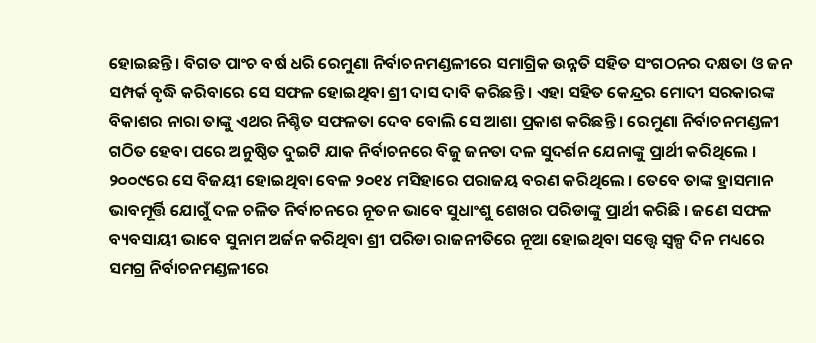ହୋଇଛନ୍ତି । ବିଗତ ପାଂଚ ବର୍ଷ ଧରି ରେମୁଣା ନିର୍ବାଚନମଣ୍ଡଳୀରେ ସମାଗ୍ରିକ ଉନ୍ନତି ସହିତ ସଂଗଠନର ଦକ୍ଷତା ଓ ଜନ ସମ୍ପର୍କ ବୃଦ୍ଧି କରିବାରେ ସେ ସଫଳ ହୋଇଥିବା ଶ୍ରୀ ଦାସ ଦାବି କରିଛନ୍ତି । ଏହା ସହିତ କେନ୍ଦ୍ରର ମୋଦୀ ସରକାରଙ୍କ ବିକାଶର ନାରା ତାଙ୍କୁ ଏଥର ନିଶ୍ଚିତ ସଫଳତା ଦେବ ବୋଲି ସେ ଆଶା ପ୍ରକାଶ କରିଛନ୍ତି । ରେମୁଣା ନିର୍ବାଚନମଣ୍ଡଳୀ ଗଠିତ ହେବା ପରେ ଅନୁଷ୍ଠିତ ଦୁଇଟି ଯାକ ନିର୍ବାଚନରେ ବିଜୁ ଜନତା ଦଳ ସୁଦର୍ଶନ ଯେନାଙ୍କୁ ପ୍ରାର୍ଥୀ କରିଥିଲେ । ୨୦୦୯ରେ ସେ ବିଜୟୀ ହୋଇଥିବା ବେଳ ୨୦୧୪ ମସିହାରେ ପରାଜୟ ବରଣ କରିଥିଲେ । ତେବେ ତାଙ୍କ ହ୍ରାସମାନ ଭାବମୂର୍ତ୍ତି ଯୋଗୁଁ ଦଳ ଚଳିତ ନିର୍ବାଚନରେ ନୂତନ ଭାବେ ସୁଧାଂଶୁ ଶେଖର ପରିଡାଙ୍କୁ ପ୍ରାର୍ଥୀ କରିଛି । ଜଣେ ସଫଳ ବ୍ୟବସାୟୀ ଭାବେ ସୁନାମ ଅର୍ଜନ କରିଥିବା ଶ୍ରୀ ପରିଡା ରାଜନୀତିରେ ନୂଆ ହୋଇଥିବା ସତ୍ତ୍ୱେ ସ୍ୱଳ୍ପ ଦିନ ମଧ୍ୟରେ ସମଗ୍ର ନିର୍ବାଚନମଣ୍ଡଳୀରେ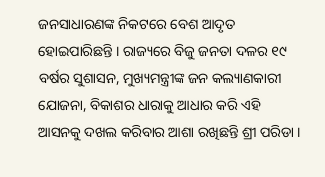ଜନସାଧାରଣଙ୍କ ନିକଟରେ ବେଶ ଆଦୃତ ହୋଇପାରିଛନ୍ତି । ରାଜ୍ୟରେ ବିଜୁ ଜନତା ଦଳର ୧୯ ବର୍ଷର ସୁଶାସନ, ମୁଖ୍ୟମନ୍ତ୍ରୀଙ୍କ ଜନ କଲ୍ୟାଣକାରୀ ଯୋଜନା, ବିକାଶର ଧାରାକୁ ଆଧାର କରି ଏହି ଆସନକୁ ଦଖଲ କରିବାର ଆଶା ରଖିଛନ୍ତି ଶ୍ରୀ ପରିଡା ।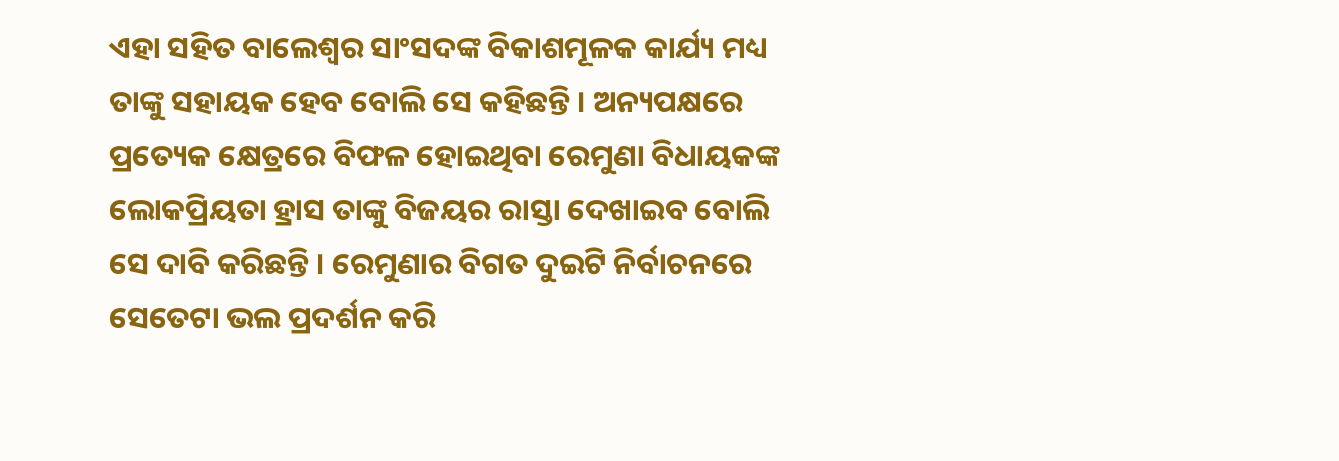ଏହା ସହିତ ବାଲେଶ୍ୱର ସାଂସଦଙ୍କ ବିକାଶମୂଳକ କାର୍ଯ୍ୟ ମଧ୍ୟ ତାଙ୍କୁ ସହାୟକ ହେବ ବୋଲି ସେ କହିଛନ୍ତି । ଅନ୍ୟପକ୍ଷରେ ପ୍ରତ୍ୟେକ କ୍ଷେତ୍ରରେ ବିଫଳ ହୋଇଥିବା ରେମୁଣା ବିଧାୟକଙ୍କ ଲୋକପ୍ରିୟତା ହ୍ରାସ ତାଙ୍କୁ ବିଜୟର ରାସ୍ତା ଦେଖାଇବ ବୋଲି ସେ ଦାବି କରିଛନ୍ତି । ରେମୁଣାର ବିଗତ ଦୁଇଟି ନିର୍ବାଚନରେ ସେତେଟା ଭଲ ପ୍ରଦର୍ଶନ କରି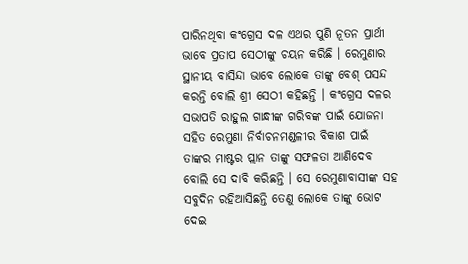ପାରିନଥିବା କଂଗ୍ରେସ ଦଳ ଏଥର ପୁଣି ନୂତନ ପ୍ରାର୍ଥୀ ଭାବେ ପ୍ରତାପ ସେଠୀଙ୍କୁ ଚୟନ କରିଛି । ରେମୁଣାର ସ୍ଥାନୀୟ ବାସିନ୍ଦା ଭାବେ ଲୋକେ ତାଙ୍କୁ ବେଶ୍ ପସନ୍ଦ କରନ୍ତି ବୋଲି ଶ୍ରୀ ସେଠୀ କହିଛନ୍ତି । କଂଗ୍ରେସ ଦଳର ସଭାପତି ରାହୁଲ ଗାନ୍ଧୀଙ୍କ ଗରିବଙ୍କ ପାଇଁ ଯୋଜନା ସହିତ ରେମୁଣା ନିର୍ବାଚନମଣ୍ଡଳୀର ବିକାଶ ପାଇଁ ତାଙ୍କର ମାଷ୍ଟର ପ୍ଲାନ ତାଙ୍କୁ ସଫଳତା ଆଣିଦେବ ବୋଲି ସେ ଦାବି କରିଛନ୍ତି । ସେ ରେମୁଣାବାସୀଙ୍କ ସହ ସବୁଦିନ ରହିଆସିଛନ୍ତି ତେଣୁ ଲୋକେ ତାଙ୍କୁ ଭୋଟ ଦେଇ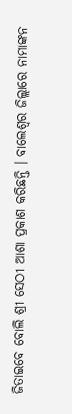ଜିତାଇବେ ବୋଲି ଶ୍ରୀ ସେଠୀ ଆଶା ପ୍ରକାଶ କରିଛନ୍ତି । ବାଲେଶ୍ୱର ଜିଲ୍ଲାରେ ନାମାଙ୍କନ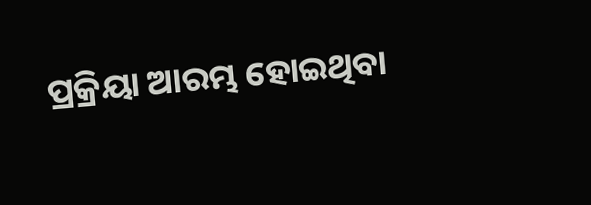ପ୍ରକ୍ରିୟା ଆରମ୍ଭ ହୋଇଥିବା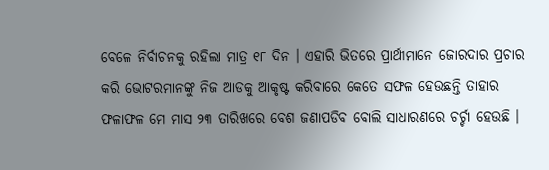ବେଳେ ନିର୍ବାଚନକୁ ରହିଲା ମାତ୍ର ୧୮ ଦିନ । ଏହାରି ଭିତରେ ପ୍ରାର୍ଥୀମାନେ ଜୋରଦାର ପ୍ରଚାର କରି ଭୋଟରମାନଙ୍କୁ ନିଜ ଆଡକୁ ଆକୃଷ୍ଟ କରିବାରେ କେତେ ସଫଳ ହେଉଛନ୍ତି ତାହାର ଫଳାଫଳ ମେ ମାସ ୨୩ ତାରିଖରେ ବେଶ ଜଣାପଡିବ ବୋଲି ସାଧାରଣରେ ଚର୍ଚ୍ଚା ହେଉଛି ।